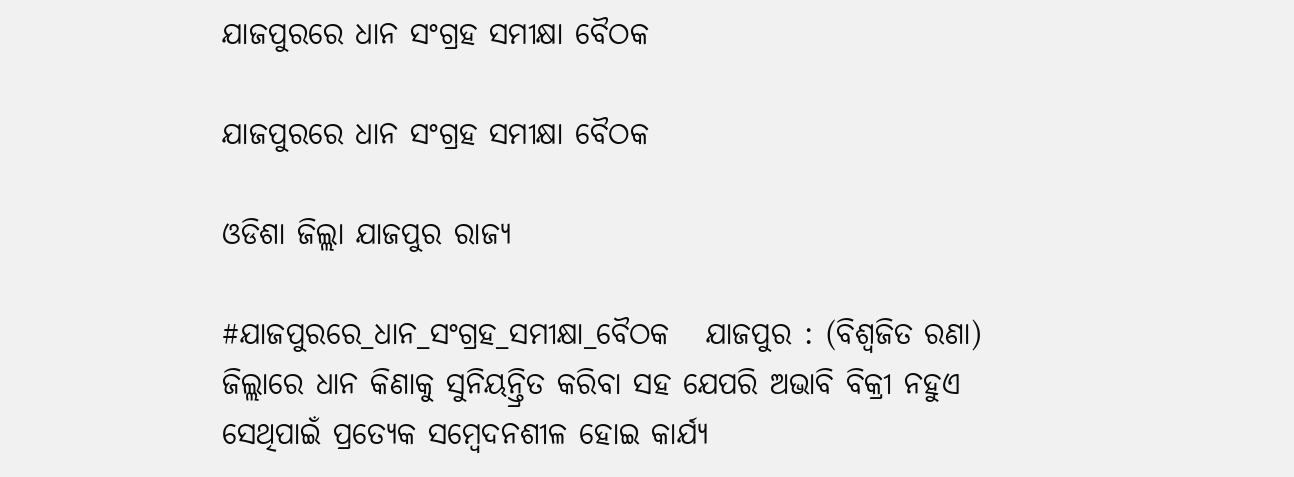ଯାଜପୁରରେ ଧାନ ସଂଗ୍ରହ ସମୀକ୍ଷା ବୈଠକ

ଯାଜପୁରରେ ଧାନ ସଂଗ୍ରହ ସମୀକ୍ଷା ବୈଠକ

ଓଡିଶା ଜିଲ୍ଲା ଯାଜପୁର ରାଜ୍ୟ

#ଯାଜପୁରରେ_ଧାନ_ସଂଗ୍ରହ_ସମୀକ୍ଷା_ବୈଠକ   ଯାଜପୁର : (ବିଶ୍ବଜିତ ରଣା) ଜିଲ୍ଲାରେ ଧାନ କିଣାକୁ ସୁନିୟନ୍ତ୍ରିତ କରିବା ସହ ଯେପରି ଅଭାବି ବିକ୍ରୀ ନହୁଏ ସେଥିପାଇଁ ପ୍ରତ୍ୟେକ ସମ୍ୱେଦନଶୀଳ ହୋଇ କାର୍ଯ୍ୟ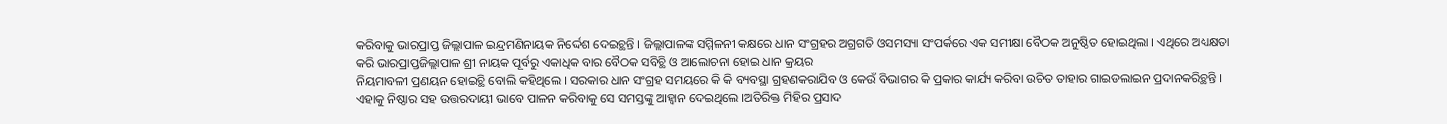କରିବାକୁ ଭାରପ୍ରାପ୍ତ ଜିଲ୍ଲାପାଳ ଇନ୍ଦ୍ରମଣିନାୟକ ନିର୍ଦ୍ଦେଶ ଦେଇଚ୍ଥନ୍ତି । ଜିଲ୍ଲାପାଳଙ୍କ ସମ୍ମିଳନୀ କକ୍ଷରେ ଧାନ ସଂଗ୍ରହର ଅଗ୍ରଗତି ଓସମସ୍ୟା ସଂପର୍କରେ ଏକ ସମୀକ୍ଷା ବୈଠକ ଅନୁଷ୍ଠିତ ହୋଇଥିଲା । ଏଥିରେ ଅଧ୍ୟକ୍ଷତା କରି ଭାରପ୍ରାପ୍ତଜିଲ୍ଲାପାଳ ଶ୍ରୀ ନାୟକ ପୂର୍ବରୁ ଏକାଧିକ ବାର ବୈଠକ ସବିଚ୍ଥି ଓ ଆଲୋଚନା ହୋଇ ଧାନ କ୍ରୟର
ନିୟମାବଳୀ ପ୍ରଣୟନ ହୋଇଚ୍ଥି ବୋଲି କହିଥିଲେ । ସରକାର ଧାନ ସଂଗ୍ରହ ସମୟରେ କି କି ବ୍ୟବସ୍ଥା ଗ୍ରହଣକରାଯିବ ଓ କେଉଁ ବିଭାଗର କି ପ୍ରକାର କାର୍ଯ୍ୟ କରିବା ଉଚିତ ତାହାର ଗାଇଡଲାଇନ ପ୍ରଦାନକରିଚ୍ଥନ୍ତି । ଏହାକୁ ନିଷ୍ଠାର ସହ ଉତ୍ତରଦାୟୀ ଭାବେ ପାଳନ କରିବାକୁ ସେ ସମସ୍ତଙ୍କୁ ଆହ୍ୱାନ ଦେଇଥିଲେ ।ଅତିରିକ୍ତ ମିହିର ପ୍ରସାଦ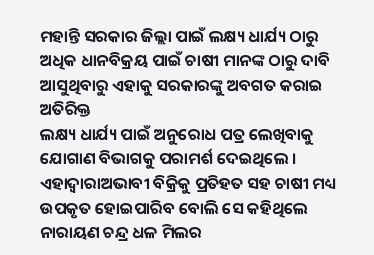ମହାନ୍ତି ସରକାର ଜିଲ୍ଲା ପାଇଁ ଲକ୍ଷ୍ୟ ଧାର୍ଯ୍ୟ ଠାରୁ ଅଧିକ ଧାନବିକ୍ରୟ ପାଇଁ ଚାଷୀ ମାନଙ୍କ ଠାରୁ ଦାବି ଆସୁଥିବାରୁ ଏହାକୁ ସରକାରଙ୍କୁ ଅବଗତ କରାଇ ଅତିରିକ୍ତ
ଲକ୍ଷ୍ୟ ଧାର୍ଯ୍ୟ ପାଇଁ ଅନୁରୋଧ ପତ୍ର ଲେଖିବାକୁ ଯୋଗାଣ ବିଭାଗକୁ ପରାମର୍ଶ ଦେଇଥିଲେ । ଏହାଦ୍ୱାରାଅଭାବୀ ବିକ୍ରିକୁ ପ୍ରତିହତ ସହ ଚାଷୀ ମଧ୍ୟ ଉପକୃତ ହୋଇପାରିବ ବୋଲି ସେ କହିଥିଲେ ନାରାୟଣ ଚନ୍ଦ୍ର ଧଳ ମିଲର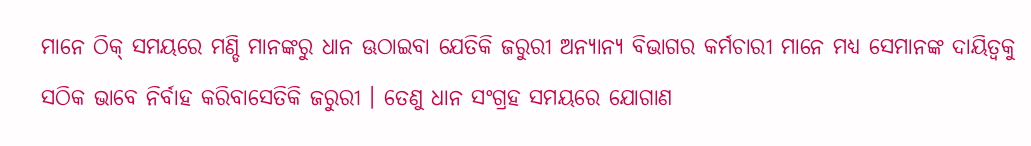ମାନେ ଠିକ୍ ସମୟରେ ମଣ୍ଡି ମାନଙ୍କରୁ ଧାନ ଊଠାଇବା ଯେତିକି ଜରୁରୀ ଅନ୍ୟାନ୍ୟ ବିଭାଗର କର୍ମଚାରୀ ମାନେ ମଧ୍ୟ ସେମାନଙ୍କ ଦାୟିତ୍ୱକୁ ସଠିକ ଭାବେ ନିର୍ବାହ କରିବାସେତିକି ଜରୁରୀ । ତେଣୁ ଧାନ ସଂଗ୍ରହ ସମୟରେ ଯୋଗାଣ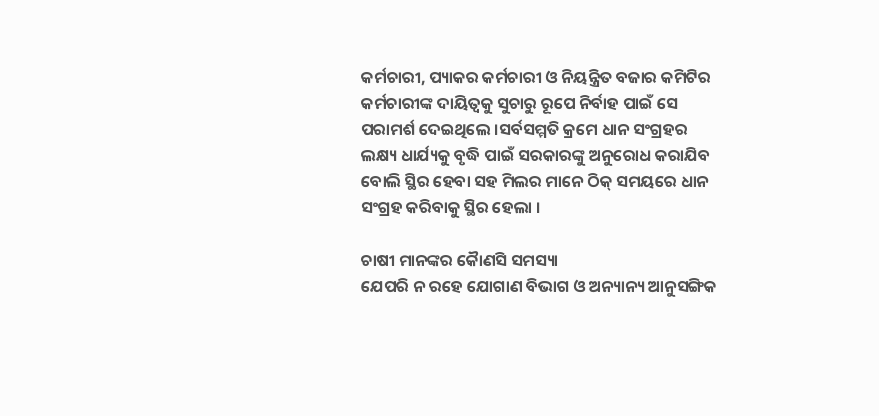କର୍ମଚାରୀ, ପ୍ୟାକର କର୍ମଚାରୀ ଓ ନିୟନ୍ତ୍ରିତ ବଜାର କମିଟିର କର୍ମଚାରୀଙ୍କ ଦାୟିତ୍ୱକୁ ସୁଚାରୁ ରୂପେ ନିର୍ବାହ ପାଇଁ ସେ ପରାମର୍ଶ ଦେଇଥିଲେ ।ସର୍ବସମ୍ମତି କ୍ରମେ ଧାନ ସଂଗ୍ରହର ଲକ୍ଷ୍ୟ ଧାର୍ଯ୍ୟକୁ ବୃଦ୍ଧି ପାଇଁ ସରକାରଙ୍କୁ ଅନୁରୋଧ କରାଯିବ ବୋଲି ସ୍ଥିର ହେବା ସହ ମିଲର ମାନେ ଠିକ୍ ସମୟରେ ଧାନ ସଂଗ୍ରହ କରିବାକୁ ସ୍ଥିର ହେଲା ।

ଚାଷୀ ମାନଙ୍କର କୈାଣସି ସମସ୍ୟା
ଯେପରି ନ ରହେ ଯୋଗାଣ ବିଭାଗ ଓ ଅନ୍ୟାନ୍ୟ ଆନୁସଙ୍ଗିକ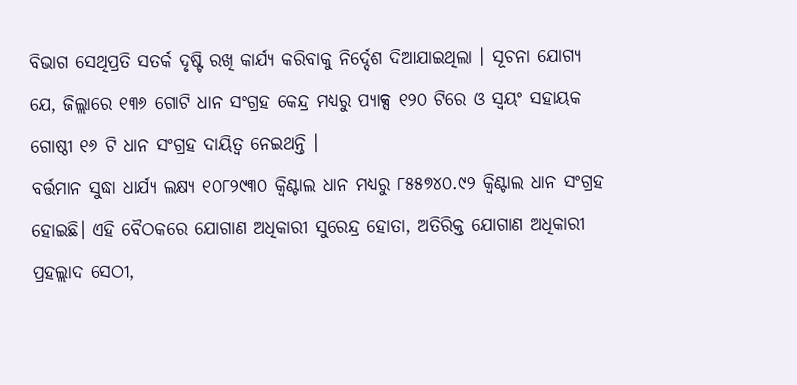ବିଭାଗ ସେଥିପ୍ରତି ସତର୍କ ଦୃଷ୍ଟି ରଖି କାର୍ଯ୍ୟ କରିବାକୁ ନିର୍ଦ୍ଦେଶ ଦିଆଯାଇଥିଲା । ସୂଚନା ଯୋଗ୍ୟ ଯେ, ଜିଲ୍ଲାରେ ୧୩୬ ଗୋଟି ଧାନ ସଂଗ୍ରହ କେନ୍ଦ୍ର ମଧ୍ୟରୁ ପ୍ୟାକ୍ସ ୧୨୦ ଟିରେ ଓ ସ୍ୱୟଂ ସହାୟକ ଗୋଷ୍ଠୀ ୧୬ ଟି ଧାନ ସଂଗ୍ରହ ଦାୟିତ୍ୱ ନେଇଥନ୍ତି ।
ବର୍ତ୍ତମାନ ସୁଦ୍ଧା ଧାର୍ଯ୍ୟ ଲକ୍ଷ୍ୟ ୧୦୮୨୯୩୦ କ୍ୱିଣ୍ଟାଲ ଧାନ ମଧ୍ୟରୁ ୮୫୫୭୪୦.୯୨ କ୍ୱିଣ୍ଟାଲ ଧାନ ସଂଗ୍ରହ ହୋଇଛି। ଏହି ବୈଠକରେ ଯୋଗାଣ ଅଧିକାରୀ ସୁରେନ୍ଦ୍ର ହୋତା, ଅତିରିକ୍ତ ଯୋଗାଣ ଅଧିକାରୀ ପ୍ରହଲ୍ଲାଦ ସେଠୀ,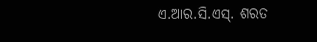ଏ.ଆର.ସି.ଏସ୍. ଶରତ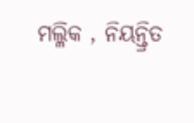ମଲ୍ଳିକ , ନିୟନ୍ତ୍ରିତ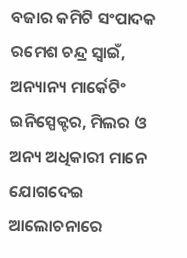ବଜାର କମିଟି ସଂପାଦକ ରମେଶ ଚନ୍ଦ୍ର ସ୍ୱାଇଁ, ଅନ୍ୟାନ୍ୟ ମାର୍କେଟିଂ ଇନିସ୍ପେକ୍ଟର, ମିଲର ଓ ଅନ୍ୟ ଅଧିକାରୀ ମାନେ ଯୋଗଦେଇ ଆଲୋଚନାରେ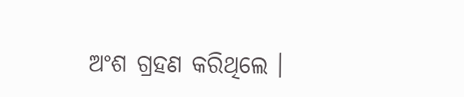ଅଂଶ ଗ୍ରହଣ କରିଥିଲେ ।